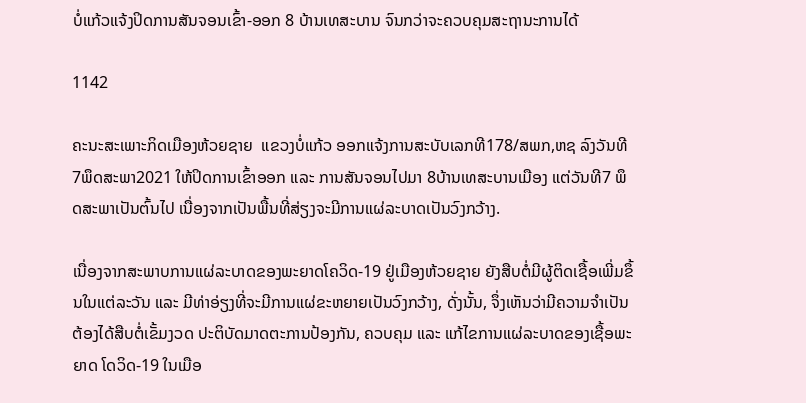ບໍ່ແກ້ວແຈ້ງປິດການສັນຈອນເຂົ້າ-ອອກ 8 ບ້ານເທສະບານ ຈົນກວ່າຈະຄວບຄຸມສະຖານະການໄດ້

1142

ຄະນະສະເພາະກິດເມືອງຫ້ວຍຊາຍ  ແຂວງບໍ່ແກ້ວ ອອກແຈ້ງການສະບັບເລກທີ178/ສພກ,ຫຊ ລົງວັນທີ 7ພຶດສະພາ2021 ໃຫ້ປິດການເຂົ້າອອກ ແລະ ການສັນຈອນໄປມາ 8ບ້ານເທສະບານເມືອງ ແຕ່ວັນທີ7 ພຶດສະພາເປັນຕົ້ນໄປ ເນື່ອງຈາກເປັນພື້ນທີ່ສ່ຽງຈະມີການແຜ່ລະບາດເປັນວົງກວ້າງ.

ເນື່ອງຈາກສະພາບການແຜ່ລະບາດຂອງພະຍາດໂຄວິດ-19 ຢູ່ເມືອງຫ້ວຍຊາຍ ຍັງສືບຕໍ່ມີຜູ້ຕິດເຊື້ອເພີ່ມຂຶ້ນໃນແຕ່ລະວັນ ແລະ ມີທ່າອ່ຽງທີ່ຈະມີການແຜ່ຂະຫຍາຍເປັນວົງກວ້າງ, ດັ່ງນັ້ນ, ຈຶ່ງເຫັນວ່າມີຄວາມຈໍາເປັນຕ້ອງໄດ້ສືບຕໍ່ເຂັ້ມງວດ ປະຕິບັດມາດຕະການປ້ອງກັນ, ຄວບຄຸມ ແລະ ແກ້ໄຂການແຜ່ລະບາດຂອງເຊື້ອພະຍາດ ໂດວິດ-19 ໃນເມືອ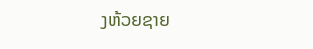ງຫ້ວຍຊາຍ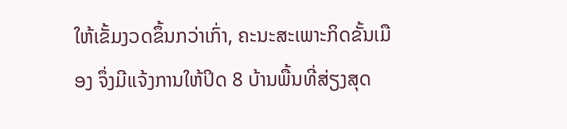ໃຫ້ເຂັ້ມງວດຂຶ້ນກວ່າເກົ່າ, ຄະນະສະເພາະກິດຂັ້ນເມືອງ ຈຶ່ງມີແຈ້ງການໃຫ້ປິດ 8 ບ້ານພື້ນທີ່ສ່ຽງສຸດ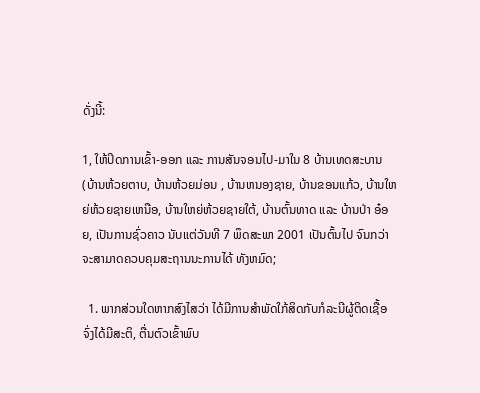ດັ່ງນີ້:

1, ໃຫ້ປິດການເຂົ້າ-ອອກ ແລະ ການສັນຈອນໄປ-ມາໃນ 8 ບ້ານເທດສະບານ (ບ້ານຫ້ວຍຕາບ, ບ້ານຫ້ວຍມ່ອນ , ບ້ານຫນອງຊາຍ, ບ້ານຂອນແກ້ວ, ບ້ານໃຫຍ່ຫ້ວຍຊາຍເຫນືອ, ບ້ານໃຫຍ່ຫ້ວຍຊາຍໃຕ້, ບ້ານຕົ້ນທາດ ແລະ ບ້ານປ່າ ອ໋ອຍ, ເປັນການຊົ່ວຄາວ ນັບແຕ່ວັນທີ 7 ພຶດສະພາ 2001 ເປັນຕົ້ນໄປ ຈົນກວ່າຈະສາມາດຄວບຄຸມສະຖານນະການໄດ້ ທັງຫມົດ;

  1. ພາກສ່ວນໃດຫາກສົງໄສວ່າ ໄດ້ມີການສໍາພັດໃກ້ສິດກັບກໍລະນີຜູ້ຕິດເຊື້ອ ຈົ່ງໄດ້ມີສະຕິ, ຕື່ນຕົວເຂົ້າພົບ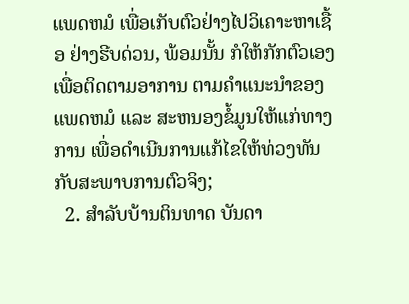ແພດຫມໍ ເພື່ອເກັບຕົວຢ່າງໄປວິເຄາະຫາເຊື້ອ ຢ່າງຮີບດ່ວນ, ພ້ອມນັ້ນ ກໍໃຫ້ກັກຕົວເອງເພື່ອຕິດຕາມອາການ ຕາມຄໍາແນະນໍາຂອງ ແພດຫມໍ ແລະ ສະຫນອງຂໍ້ມູນໃຫ້ແກ່ທາງການ ເພື່ອດໍາເນີນການແກ້ໄຂໃຫ້ທ່ວງທັນກັບສະພາບການຕົວຈິງ;
  2. ສໍາລັບບ້ານຕິນທາດ ບັນດາ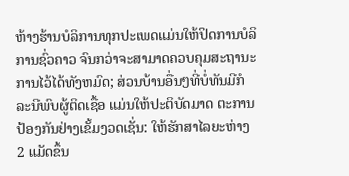ຫ້າງຮ້ານບໍລິການທຸກປະເພດແມ່ນໃຫ້ປິດການບໍລິການຊົ່ວຄາວ ຈົນກວ່າຈະສາມາດຄວບຄຸມສະຖານະການໄວ້ໄດ້ທັງຫມົດ; ສ່ວນບ້ານອື່ນໆທີ່ບໍ່ທັນມີກໍລະນີພົບຜູ້ຕິດເຊື້ອ ແມ່ນໃຫ້ປະຕິບັດມາດ ຕະການປ້ອງກັນຢ່າງເຂັ້ມງວດເຊັ່ນ: ໃຫ້ຮັກສາໄລຍະຫ່າງ 2 ແມັດຂຶ້ນ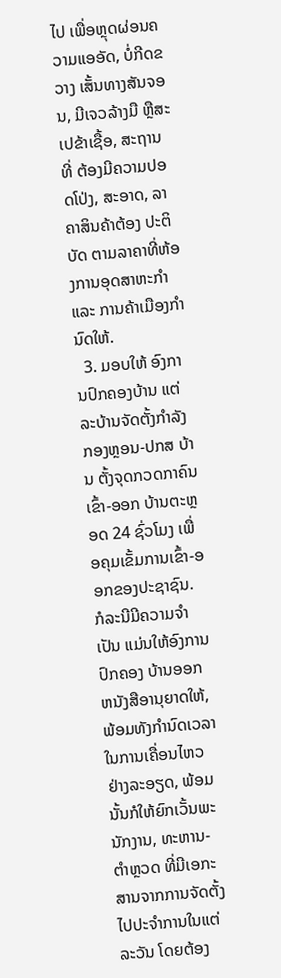ໄປ ເພື່ອຫຼຸດຜ່ອນຄວາມແອອັດ, ບໍ່ກີດຂວາງ ເສັ້ນທາງສັນຈອນ, ມີເຈວລ້າງມື ຫຼືສະເປຂ້າເຊື້ອ, ສະຖານທີ່ ຕ້ອງມີຄວາມປອດໂປ່ງ, ສະອາດ, ລາຄາສິນຄ້າຕ້ອງ ປະຕິບັດ ຕາມລາຄາທີ່ຫ້ອງການອຸດສາຫະກໍາ ແລະ ການຄ້າເມືອງກໍານົດໃຫ້.
  3. ມອບໃຫ້ ອົງການປົກຄອງບ້ານ ແຕ່ລະບ້ານຈັດຕັ້ງກໍາລັງກອງຫຼອນ-ປກສ ບ້ານ ຕັ້ງຈຸດກວດກາຄົນເຂົ້າ-ອອກ ບ້ານຕະຫຼອດ 24 ຊົ່ວໂມງ ເພື່ອຄຸມເຂັ້ມການເຂົ້າ-ອອກຂອງປະຊາຊົນ. ກໍລະນີມີຄວາມຈໍາເປັນ ແມ່ນໃຫ້ອົງການປົກຄອງ ບ້ານອອກຫນັງສືອານຸຍາດໃຫ້, ພ້ອມທັງກໍານົດເວລາໃນການເຄື່ອນໄຫວຢ່າງລະອຽດ, ພ້ອມນັ້ນກໍໃຫ້ຍົກເວັ້ນພະນັກງານ, ທະຫານ-ຕໍາຫຼວດ ທີ່ມີເອກະສານຈາກການຈັດຕັ້ງໄປປະຈໍາການໃນແຕ່ລະວັນ ໂດຍຕ້ອງ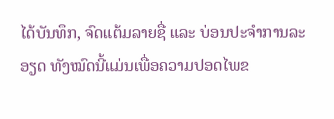ໄດ້ບັນທຶກ, ຈົດແຕ້ມລາຍຊື່ ແລະ ບ່ອນປະຈໍາການລະອຽດ ທັງໝົດນີ້ແມ່ນເພື່ອຄວາມປອດໄພຂ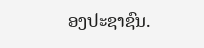ອງປະຊາຊົນ.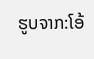ຮູບຈາກ:ໂອ້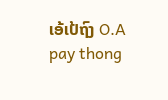ເອ້ເປ້ຖົງ O.A pay thong